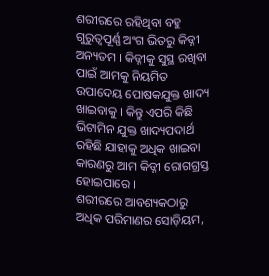ଶରୀରରେ ରହିଥିବା ବହୁ ଗୁରୁତ୍ୱପୂର୍ଣ୍ଣ ଅଂଗ ଭିତରୁ କିଡ୍ନୀ ଅନ୍ୟତମ । କିଡ୍ନୀକୁ ସୁସ୍ଥ ରଖିବା ପାଇଁ ଆମକୁ ନିୟମିତ ଉପାଦେୟ ପୋଷକଯୁକ୍ତ ଖାଦ୍ୟ ଖାଇବାକୁ । କିନ୍ତୁ ଏପରି କିଛି ଭିଟାମିନ ଯୁକ୍ତ ଖାଦ୍ୟପଦାର୍ଥ ରହିଛି ଯାହାକୁ ଅଧିକ ଖାଇବା କାରଣରୁ ଆମ କିଡ୍ନୀ ରୋଗଗ୍ରସ୍ତ ହୋଇପାରେ ।
ଶରୀରରେ ଆବଶ୍ୟକଠାରୁ ଅଧିକ ପରିମାଣର ସୋଡ଼ିୟମ,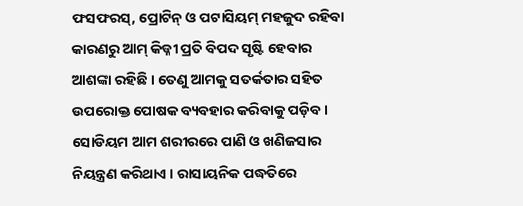ଫସଫରସ୍, ପ୍ରୋଟିନ୍ ଓ ପଟାସିୟମ୍ ମହଜୁଦ ରହିବା କାରଣରୁ ଆମ୍ କିଡ୍ନୀ ପ୍ରତି ବିପଦ ସୃଷ୍ଟି ହେବାର ଆଶଙ୍କା ରହିଛି । ତେଣୁ ଆମକୁ ସତର୍କତାର ସହିତ ଉପରୋକ୍ତ ପୋଷକ ବ୍ୟବହାର କରିବାକୁ ପଡ଼ିବ ।
ସୋଡିୟମ ଆମ ଶରୀରରେ ପାଣି ଓ ଖଣିଜସାର ନିୟନ୍ତ୍ରଣ କରିଥାଏ । ରାସାୟନିକ ପଦ୍ଧତିରେ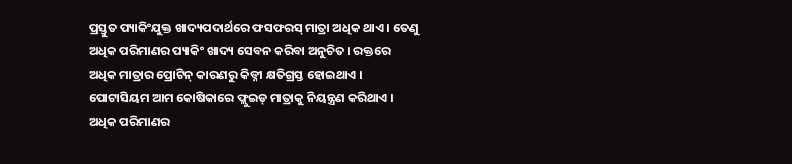ପ୍ରସ୍ତୁତ ପ୍ୟାକିଂଯୁକ୍ତ ଖାଦ୍ୟପଦାର୍ଥରେ ଫସଫରସ୍ ମାତ୍ରା ଅଧିକ ଥାଏ । ତେଣୁ ଅଧିକ ପରିମାଣର ପ୍ୟାକିଂ ଖାଦ୍ୟ ସେବନ କରିବା ଅନୁଚିତ । ରକ୍ତରେ ଅଧିକ ମାତ୍ରାର ପ୍ରୋଟିନ୍ କାରଣରୁ କିଡ୍ନୀ କ୍ଷତିଗ୍ରସ୍ତ ହୋଇଥାଏ । ପୋଟାସିୟମ ଆମ କୋଷିକାରେ ଫ୍ଲୁଇଡ୍ ମାତ୍ରାକୁ ନିୟନ୍ତ୍ରଣ କରିଥାଏ । ଅଧିକ ପରିମାଣର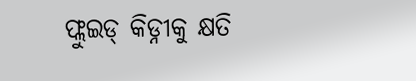ଫ୍ଲୁଇଡ୍ କିଡ୍ନୀକୁ କ୍ଷତି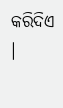କରିଦିଏ ।